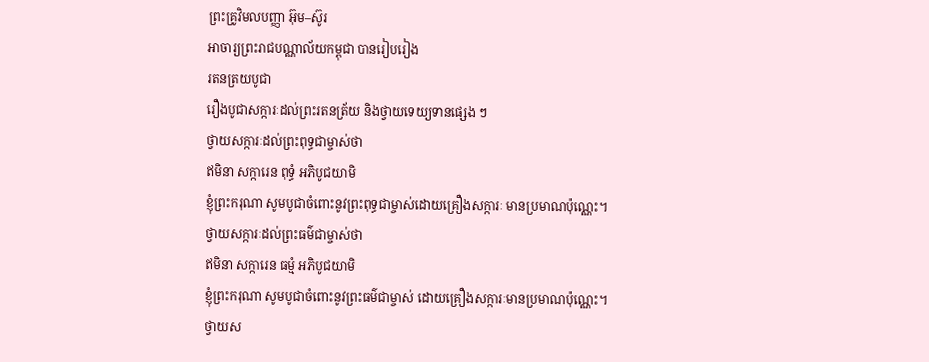ព្រះគ្រូវិមលបញ្ញា អ៊ុម–ស៊ូរ
អាចារ្យព្រះរាជបណ្ណាល័យកម្ពុជា បានរៀបរៀង
រតនត្រយបូជា
រឿងបូជាសក្ការៈដល់ព្រះរតនត្រ័យ និងថ្វាយទេយ្យទានផ្សេង ៗ
ថ្វាយសក្ការៈដល់ព្រះពុទ្ធជាម្ចាស់ថា
ឥមិនា សក្ការេន ពុទ្ធំ អភិបូជយាមិ
ខ្ញុំព្រះករុណា សូមបូជាចំពោះនូវព្រះពុទ្ធជាម្ចាស់ដោយគ្រឿងសក្ការៈ មានប្រមាណប៉ុណ្ណេះ។
ថ្វាយសក្ការៈដល់ព្រះធម៌ជាម្ចាស់ថា
ឥមិនា សក្ការេន ធម្មំ អភិបូជយាមិ
ខ្ញុំព្រះករុណា សូមបូជាចំពោះនូវព្រះធម៌ជាម្ចាស់ ដោយគ្រឿងសក្ការៈមានប្រមាណប៉ុណ្ណេះ។
ថ្វាយស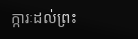ក្ការៈដល់ព្រះ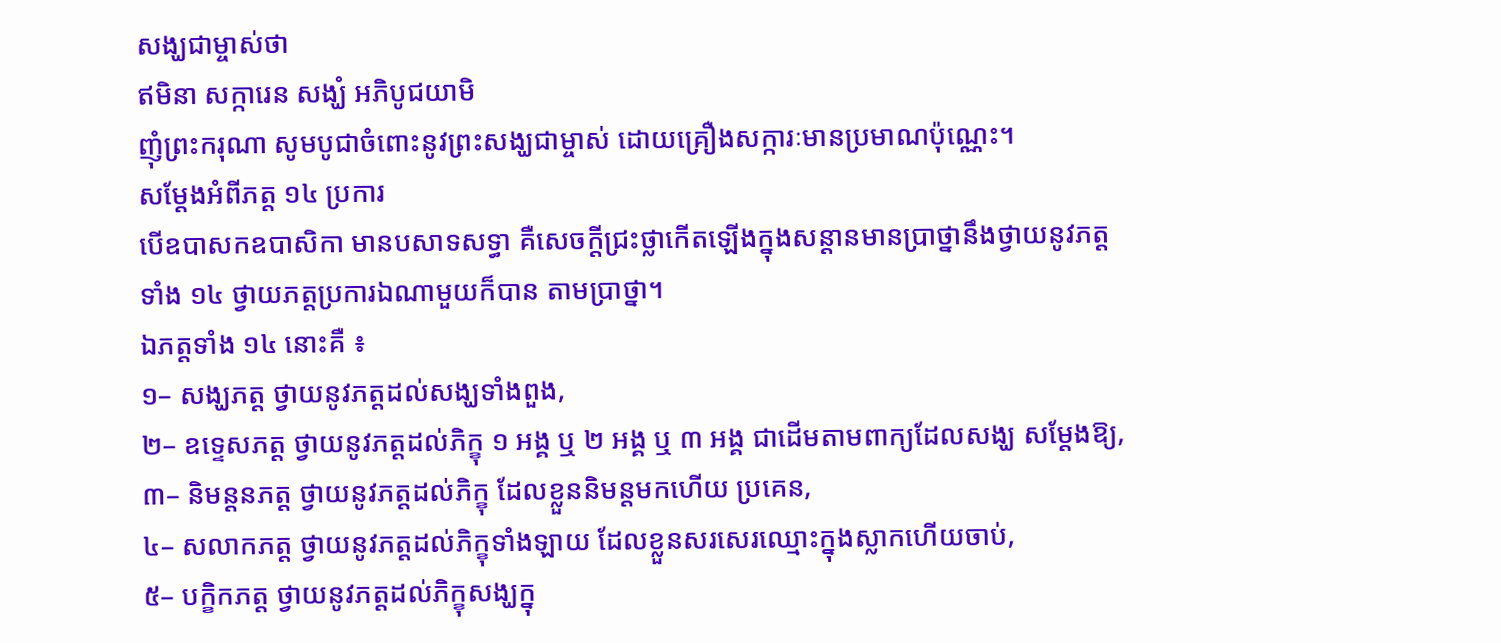សង្ឃជាម្ចាស់ថា
ឥមិនា សក្ការេន សង្ឃំ អភិបូជយាមិ
ញុំព្រះករុណា សូមបូជាចំពោះនូវព្រះសង្ឃជាម្ចាស់ ដោយគ្រឿងសក្ការៈមានប្រមាណប៉ុណ្ណេះ។
សម្ដែងអំពីភត្ត ១៤ ប្រការ
បើឧបាសកឧបាសិកា មានបសាទសទ្ធា គឺសេចក្ដីជ្រះថ្លាកើតឡើងក្នុងសន្ដានមានប្រាថ្នានឹងថ្វាយនូវភត្តទាំង ១៤ ថ្វាយភត្តប្រការឯណាមួយក៏បាន តាមប្រាថ្នា។
ឯភត្តទាំង ១៤ នោះគឺ ៖
១– សង្ឃភត្ត ថ្វាយនូវភត្តដល់សង្ឃទាំងពួង,
២– ឧទ្ទេសភត្ត ថ្វាយនូវភត្តដល់ភិក្ខុ ១ អង្គ ឬ ២ អង្គ ឬ ៣ អង្គ ជាដើមតាមពាក្យដែលសង្ឃ សម្ដែងឱ្យ,
៣– និមន្តនភត្ត ថ្វាយនូវភត្តដល់ភិក្ខុ ដែលខ្លួននិមន្តមកហើយ ប្រគេន,
៤– សលាកភត្ត ថ្វាយនូវភត្តដល់ភិក្ខុទាំងឡាយ ដែលខ្លួនសរសេរឈ្មោះក្នុងស្លាកហើយចាប់,
៥– បក្ខិកភត្ត ថ្វាយនូវភត្តដល់ភិក្ខុសង្ឃក្នុ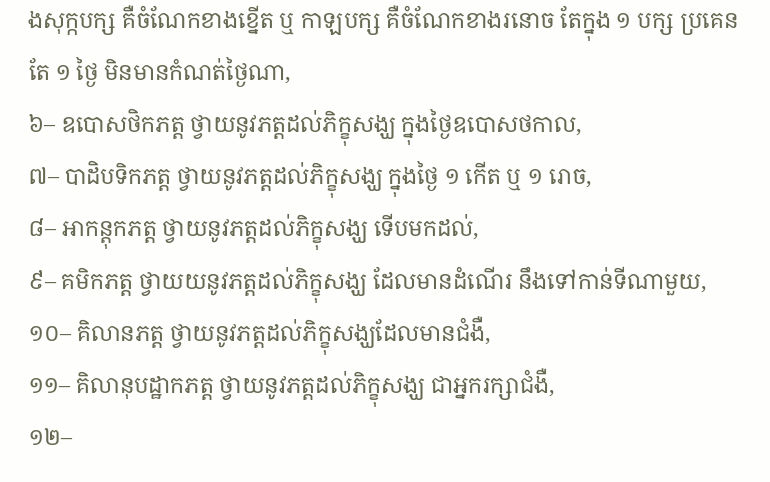ងសុក្កបក្ស គឺចំណែកខាងខ្នើត ឬ កាឡបក្ស គឺចំណែកខាងរនោច តែក្នុង ១ បក្ស ប្រគេនតែ ១ ថ្ងៃ មិនមានកំណត់ថ្ងៃណា,
៦– ឧបោសថិកភត្ត ថ្វាយនូវភត្តដល់ភិក្ខុសង្ឃ ក្នុងថ្ងៃឧបោសថកាល,
៧– បាដិបទិកភត្ត ថ្វាយនូវភត្តដល់ភិក្ខុសង្ឃ ក្នុងថ្ងៃ ១ កើត ឬ ១ រោច,
៨– អាកន្តុកភត្ត ថ្វាយនូវភត្តដល់ភិក្ខុសង្ឃ ទើបមកដល់,
៩– គមិកភត្ត ថ្វាយយនូវភត្តដល់ភិក្ខុសង្ឃ ដែលមានដំណើរ នឹងទៅកាន់ទីណាមួយ,
១០– គិលានភត្ត ថ្វាយនូវភត្តដល់ភិក្ខុសង្ឃដែលមានជំងឺ,
១១– គិលានុបដ្ឋាកភត្ត ថ្វាយនូវភត្តដល់ភិក្ខុសង្ឃ ជាអ្នករក្សាជំងឺ,
១២–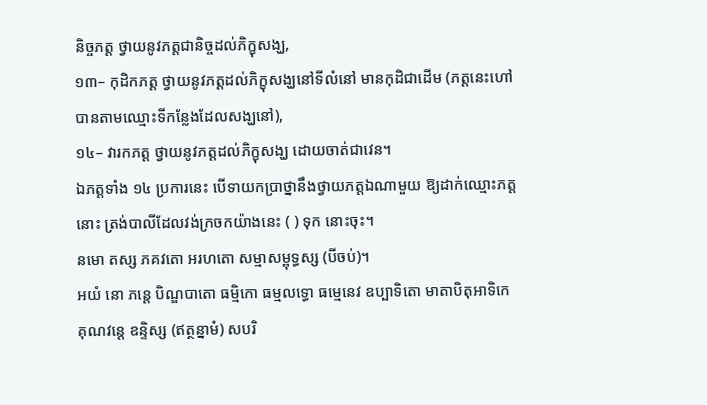និច្ចភត្ត ថ្វាយនូវភត្តជានិច្ចដល់ភិក្ខុសង្ឃ,
១៣– កុដិកភត្ត ថ្វាយនូវភត្តដល់ភិក្ខុសង្ឃនៅទីលំនៅ មានកុដិជាដើម (ភត្តនេះហៅបានតាមឈ្មោះទីកន្លែងដែលសង្ឃនៅ),
១៤– វារកភត្ត ថ្វាយនូវភត្តដល់ភិក្ខុសង្ឃ ដោយចាត់ជាវេន។
ឯភត្តទាំង ១៤ ប្រការនេះ បើទាយកប្រាថ្នានឹងថ្វាយភត្តឯណាមួយ ឱ្យដាក់ឈ្មោះភត្តនោះ ត្រង់បាលីដែលវង់ក្រចកយ៉ាងនេះ ( ) ទុក នោះចុះ។
នមោ តស្ស ភគវតោ អរហតោ សម្មាសម្ពុទ្ធស្ស (បីចប់)។
អយំ នោ ភន្តេ បិណ្ឌបាតោ ធម្មិកោ ធម្មលទ្ធោ ធម្មេនេវ ឧប្បាទិតោ មាតាបិតុអាទិកេ គុណវន្តេ ឧន្ទិស្ស (ឥត្ថន្នាមំ) សបរិ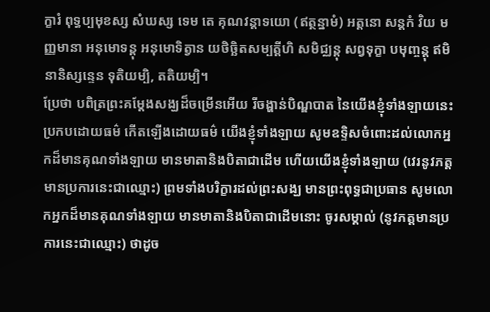ក្ខារំ ពុទ្ធប្បមុខស្ស សំឃស្ស ទេម តេ គុណវន្តាទយោ (ឥត្ថន្នាមំ) អត្តនោ សន្តកំ វិយ មញ្ញមានា អនុមោទន្តុ អនុមោទិត្វាន យថិច្ឆិតសម្បត្តីហិ សមិជ្ឈន្តុ សព្វទុក្ខា បមុញ្ចន្តុ ឥមិនានិស្សន្ទេន ទុតិយម្បិ, តតិយម្បិ។
ប្រែថា បពិត្រព្រះគម្ដែងសង្ឃដ៏ចម្រើនអើយ រីចង្ហាន់បិណ្ឌបាត នៃយើងខ្ញុំទាំងឡាយនេះ ប្រកបដោយធម៌ កើតឡើងដោយធម៌ យើងខ្ញុំទាំងឡាយ សូមឧទ្ទិសចំពោះដល់លោកអ្នកដ៏មានគុណទាំងឡាយ មានមាតានិងបិតាជាដើម ហើយយើងខ្ញុំទាំងឡាយ (វេរនូវភត្តមានប្រការនេះជាឈ្មោះ) ព្រមទាំងបរិក្ខារដល់ព្រះសង្ឃ មានព្រះពុទ្ធជាប្រធាន សូមលោកអ្នកដ៏មានគុណទាំងឡាយ មានមាតានិងបិតាជាដើមនោះ ចូរសម្គាល់ (នូវភត្តមានប្រការនេះជាឈ្មោះ) ថាដូច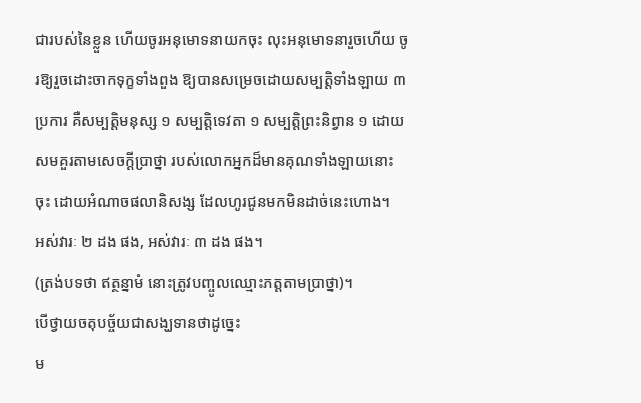ជារបស់នៃខ្លួន ហើយចូរអនុមោទនាយកចុះ លុះអនុមោទនារួចហើយ ចូរឱ្យរួចដោះចាកទុក្ខទាំងពួង ឱ្យបានសម្រេចដោយសម្បត្តិទាំងឡាយ ៣ ប្រការ គឺសម្បត្តិមនុស្ស ១ សម្បត្តិទេវតា ១ សម្បត្តិព្រះនិព្វាន ១ ដោយសមគួរតាមសេចក្ដីប្រាថ្នា របស់លោកអ្នកដ៏មានគុណទាំងឡាយនោះចុះ ដោយអំណាចផលានិសង្ស ដែលហូរជូនមកមិនដាច់នេះហោង។
អស់វារៈ ២ ដង ផង, អស់វារៈ ៣ ដង ផង។
(ត្រង់បទថា ឥត្ថន្នាមំ នោះត្រូវបញ្ចូលឈ្មោះភត្តតាមប្រាថ្នា)។
បើថ្វាយចតុបច្ច័យជាសង្ឃទានថាដូច្នេះ
ម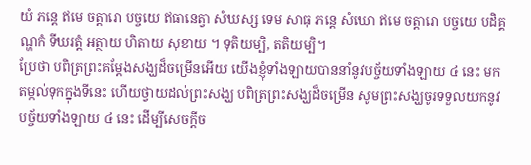យំ ភន្តេ ឥមេ ចត្តារោ បច្ចយេ ឥធានេត្វា សំឃស្ស ទេម សាធុ ភន្តេ សំឃោ ឥមេ ចត្តារោ បច្ចយេ បដិគ្គណ្ហកំ ទីឃរត្តំ អត្ថាយ ហិតាយ សុខាយ ។ ទុតិយម្បិ, តតិយម្បិ។
ប្រែថា បពិត្រព្រះគម្ដែងសង្ឃដ៏ចម្រើនអើយ យើងខ្ញុំទាំងឡាយបាននាំនូវបច្ច័យទាំងឡាយ ៤ នេះ មកតម្កល់ទុកក្នុងទីនេះ ហើយថ្វាយដល់ព្រះសង្ឃ បពិត្រព្រះសង្ឃដ៏ចម្រើន សូមព្រះសង្ឃចូរទទួលយកនូវបច្ច័យទាំងឡាយ ៤ នេះ ដើម្បីសេចក្ដីច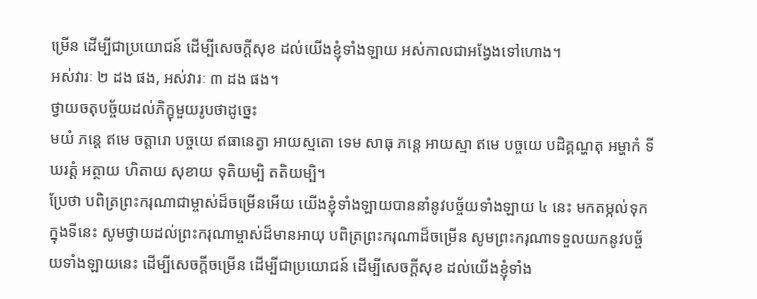ម្រើន ដើម្បីជាប្រយោជន៍ ដើម្បីសេចក្ដីសុខ ដល់យើងខ្ញុំទាំងឡាយ អស់កាលជាអង្វែងទៅហោង។
អស់វារៈ ២ ដង ផង, អស់វារៈ ៣ ដង ផង។
ថ្វាយចតុបច្ច័យដល់ភិក្ខុមួយរូបថាដូច្នេះ
មយំ ភន្តេ ឥមេ ចត្តារោ បច្ចយេ ឥធានេត្វា អាយស្មតោ ទេម សាធុ ភន្តេ អាយស្មា ឥមេ បច្ចយេ បដិគ្គណ្ហតុ អម្ហាកំ ទីឃរត្តំ អត្ថាយ ហិតាយ សុខាយ ទុតិយម្បិ តតិយម្បិ។
ប្រែថា បពិត្រព្រះករុណាជាម្ចាស់ដ៏ចម្រើនអើយ យើងខ្ញុំទាំងឡាយបាននាំនូវបច្ច័យទាំងឡាយ ៤ នេះ មកតម្កល់ទុកក្នុងទីនេះ សូមថ្វាយដល់ព្រះករុណាម្ចាស់ដ៏មានអាយុ បពិត្រព្រះករុណាដ៏ចម្រើន សូមព្រះករុណាទទួលយកនូវបច្ច័យទាំងឡាយនេះ ដើម្បីសេចក្ដីចម្រើន ដើម្បីជាប្រយោជន៍ ដើម្បីសេចក្ដីសុខ ដល់យើងខ្ញុំទាំង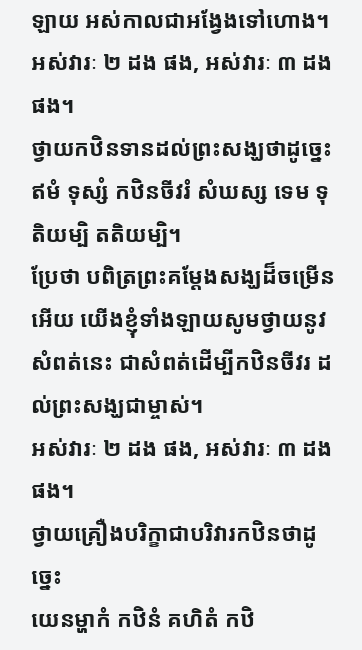ឡាយ អស់កាលជាអង្វែងទៅហោង។
អស់វារៈ ២ ដង ផង, អស់វារៈ ៣ ដង ផង។
ថ្វាយកឋិនទានដល់ព្រះសង្ឃថាដូច្នេះ
ឥមំ ទុស្សំ កឋិនចីវរំ សំឃស្ស ទេម ទុតិយម្បិ តតិយម្បិ។
ប្រែថា បពិត្រព្រះគម្ដែងសង្ឃដ៏ចម្រើនអើយ យើងខ្ញុំទាំងឡាយសូមថ្វាយនូវសំពត់នេះ ជាសំពត់ដើម្បីកឋិនចីវរ ដល់ព្រះសង្ឃជាម្ចាស់។
អស់វារៈ ២ ដង ផង, អស់វារៈ ៣ ដង ផង។
ថ្វាយគ្រឿងបរិក្ខាជាបរិវារកឋិនថាដូច្នេះ
យេនម្ហាកំ កឋិនំ គហិតំ កឋិ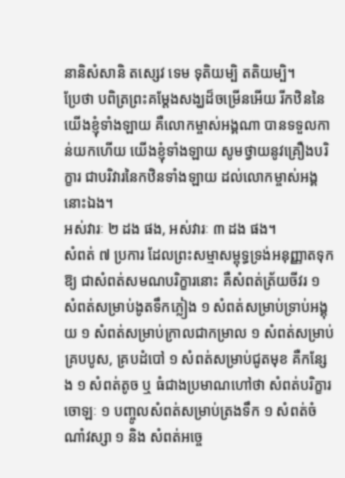នានិសំសានិ តស្សេវ ទេម ទុតិយម្បិ តតិយម្បិ។
ប្រែថា បពិត្រព្រះគម្ដែងសង្ឃដ៏ចម្រើនអើយ រីកឋិននៃយើងខ្ញុំទាំងឡាយ គឺលោកម្ចាស់អង្គណា បានទទួលកាន់យកហើយ យើងខ្ញុំទាំងឡាយ សូមថ្វាយនូវគ្រឿងបរិក្ខារ ជាបរិវារនៃកឋិនទាំងឡាយ ដល់លោកម្ចាស់អង្គនោះឯង។
អស់វារៈ ២ ដង ផង, អស់វារៈ ៣ ដង ផង។
សំពត់ ៧ ប្រការ ដែលព្រះសម្មាសម្ពុទ្ធទ្រង់អនុញ្ញាតទុកឱ្យ ជាសំពត់សមណបរិក្ខារនោះ គឺសំពត់ត្រ័យចីវរ ១ សំពត់សម្រាប់ងូតទឹកភ្លៀង ១ សំពត់សម្រាប់ទ្រាប់អង្គុយ ១ សំពត់សម្រាប់ក្រាលជាកម្រាល ១ សំពត់សម្រាប់គ្របបូស, គ្របដំបៅ ១ សំពត់សម្រាប់ជូតមុខ គឺកន្សែង ១ សំពត់តូច ឬ ធំជាងប្រមាណហៅថា សំពត់បរិក្ខារចោឡៈ ១ បញ្ចូលសំពត់សម្រាប់ត្រងទឹក ១ សំពត់ចំណាំវស្សា ១ និង សំពត់អច្ចេ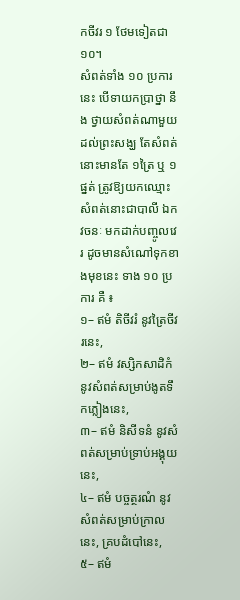កចីវរ ១ ថែមទៀតជា ១០។
សំពត់ទាំង ១០ ប្រការនេះ បើទាយកប្រាថ្នា នឹង ថ្វាយសំពត់ណាមួយដល់ព្រះសង្ឃ តែសំពត់នោះមានតែ ១ត្រៃ ឬ ១ផ្នត់ ត្រូវឱ្យយកឈ្មោះសំពត់នោះជាបាលី ឯកវចនៈ មកដាក់បញ្ចូលវេរ ដូចមានសំណៅទុកខាងមុខនេះ ទាង ១០ ប្រការ គឺ ៖
១– ឥមំ តិចីវរំ នូវត្រៃចីវរនេះ,
២– ឥមំ វស្សិកសាដិកំ នូវសំពត់សម្រាប់ងូតទឹកភ្លៀងនេះ,
៣– ឥមំ និសីទនំ នូវសំពត់សម្រាប់ទ្រាប់អង្គុយនេះ,
៤– ឥមំ បច្ចត្ថរណំ នូវសំពត់សម្រាប់ក្រាលនេះ, គ្របដំបៅនេះ,
៥– ឥមំ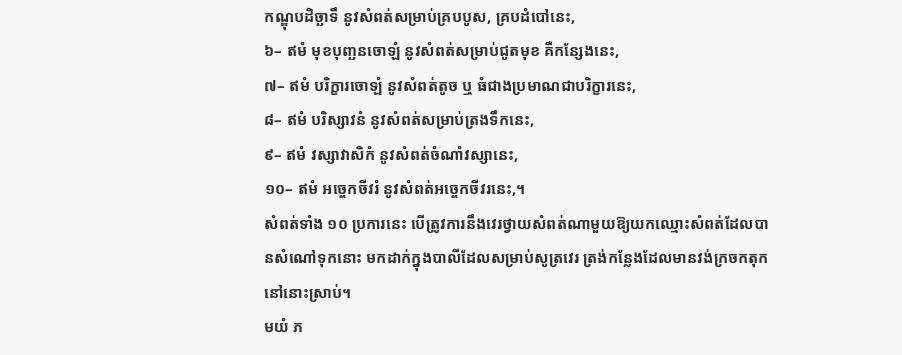កណ្ឌុបដិច្ឆាទឹ នូវសំពត់សម្រាប់គ្របបូស, គ្របដំបៅនេះ,
៦– ឥមំ មុខបុញ្ឆនចោឡំ នូវសំពត់សម្រាប់ជូតមុខ គឺកន្សែងនេះ,
៧– ឥមំ បរិក្ខារចោឡំ នូវសំពត់តូច ឬ ធំជាងប្រមាណជាបរិក្ខារនេះ,
៨– ឥមំ បរិស្សាវនំ នូវសំពត់សម្រាប់ត្រងទឹកនេះ,
៩– ឥមំ វស្សាវាសិកំ នូវសំពត់ចំណាំវស្សានេះ,
១០– ឥមំ អច្ចេកចីវរំ នូវសំពត់អច្ចេកចីវរនេះ,។
សំពត់ទាំង ១០ ប្រការនេះ បើត្រូវការនឹងវេរថ្វាយសំពត់ណាមួយឱ្យយកឈ្មោះសំពត់ដែលបានសំណៅទុកនោះ មកដាក់ក្នុងបាលីដែលសម្រាប់សូត្រវេរ ត្រង់កន្លែងដែលមានវង់ក្រចកតុកនៅនោះស្រាប់។
មយំ ភ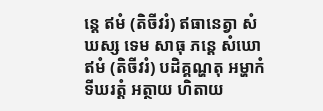ន្តេ ឥមំ (តិចីវរំ) ឥធានេត្វា សំឃស្ស ទេម សាធុ ភន្តេ សំឃោ ឥមំ (តិចីវរំ) បដិគ្គណ្ហតុ អម្ហាកំ ទីឃរត្តំ អត្ថាយ ហិតាយ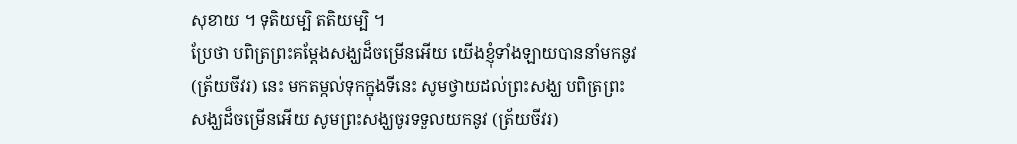សុខាយ ។ ទុតិយម្បិ តតិយម្បិ ។
ប្រែថា បពិត្រព្រះគម្ដែងសង្ឃដ៏ចម្រើនអើយ យើងខ្ញុំទាំងឡាយបាននាំមកនូវ (ត្រ័យចីវរ) នេះ មកតម្កល់ទុកក្នុងទីនេះ សូមថ្វាយដល់ព្រះសង្ឃ បពិត្រព្រះសង្ឃដ៏ចម្រើនអើយ សូមព្រះសង្ឃចូរទទួលយកនូវ (ត្រ័យចីវរ)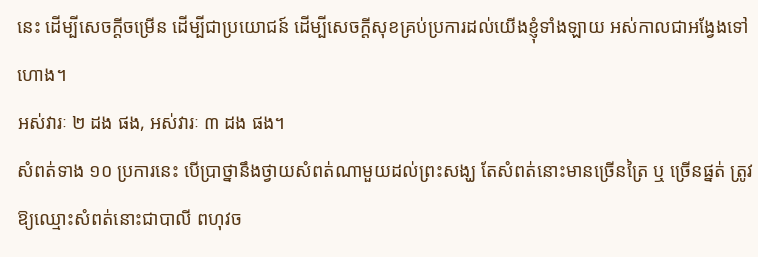នេះ ដើម្បីសេចក្ដីចម្រើន ដើម្បីជាប្រយោជន៍ ដើម្បីសេចក្ដីសុខគ្រប់ប្រការដល់យើងខ្ញុំទាំងឡាយ អស់កាលជាអង្វែងទៅហោង។
អស់វារៈ ២ ដង ផង, អស់វារៈ ៣ ដង ផង។
សំពត់ទាង ១០ ប្រការនេះ បើប្រាថ្នានឹងថ្វាយសំពត់ណាមួយដល់ព្រះសង្ឃ តែសំពត់នោះមានច្រើនត្រៃ ឬ ច្រើនផ្នត់ ត្រូវឱ្យឈ្មោះសំពត់នោះជាបាលី ពហុវច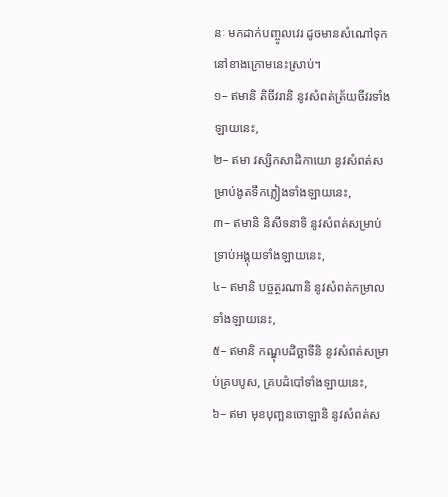នៈ មកដាក់បញ្ចូលវេរ ដូចមានសំណៅទុកនៅខាងក្រោមនេះស្រាប់។
១– ឥមានិ តិចីវរានិ នូវសំពត់ត្រ័យចីវរទាំងឡាយនេះ,
២– ឥមា វស្សិកសាដិកាយោ នូវសំពត់សម្រាប់ងូតទឹកភ្លៀងទាំងឡាយនេះ,
៣– ឥមានិ និសីទនាទិ នូវសំពត់សម្រាប់ទ្រាប់អង្គុយទាំងឡាយនេះ,
៤– ឥមានិ បច្ចត្ថរណានិ នូវសំពត់កម្រាលទាំងឡាយនេះ,
៥– ឥមានិ កណ្ឌុបដិច្ឆាទីនិ នូវសំពត់សម្រាប់គ្របបូស, គ្របដំបៅទាំងឡាយនេះ,
៦– ឥមា មុខបុញ្ឆនចោឡានិ នូវសំពត់ស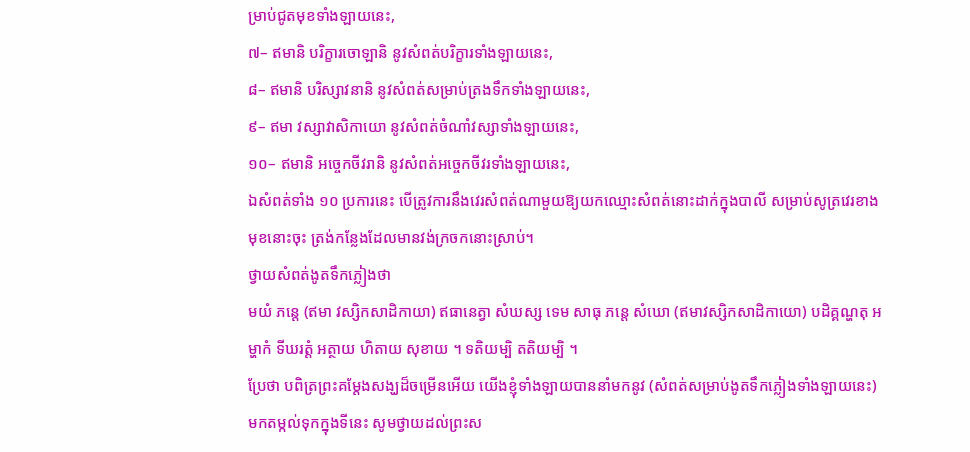ម្រាប់ជូតមុខទាំងឡាយនេះ,
៧– ឥមានិ បរិក្ខារចោឡានិ នូវសំពត់បរិក្ខារទាំងឡាយនេះ,
៨– ឥមានិ បរិស្សាវនានិ នូវសំពត់សម្រាប់ត្រងទឹកទាំងឡាយនេះ,
៩– ឥមា វស្សាវាសិកាយោ នូវសំពត់ចំណាំវស្សាទាំងឡាយនេះ,
១០– ឥមានិ អច្ចេកចីវរានិ នូវសំពត់អច្ចេកចីវរទាំងឡាយនេះ,
ឯសំពត់ទាំង ១០ ប្រការនេះ បើត្រូវការនឹងវេរសំពត់ណាមួយឱ្យយកឈ្មោះសំពត់នោះដាក់ក្នុងបាលី សម្រាប់សូត្រវេរខាងមុខនោះចុះ ត្រង់កន្លែងដែលមានវង់ក្រចកនោះស្រាប់។
ថ្វាយសំពត់ងូតទឹកភ្លៀងថា
មយំ ភន្តេ (ឥមា វស្សិកសាដិកាយា) ឥធានេត្វា សំឃស្ស ទេម សាធុ ភន្តេ សំឃោ (ឥមាវស្សិកសាដិកាយោ) បដិគ្គណ្ហតុ អម្ហាកំ ទីឃរត្តំ អត្ថាយ ហិតាយ សុខាយ ។ ទតិយម្បិ តតិយម្បិ ។
ប្រែថា បពិត្រព្រះគម្ដែងសង្ឃដ៏ចម្រើនអើយ យើងខ្ញុំទាំងឡាយបាននាំមកនូវ (សំពត់សម្រាប់ងូតទឹកភ្លៀងទាំងឡាយនេះ) មកតម្កល់ទុកក្នុងទីនេះ សូមថ្វាយដល់ព្រះស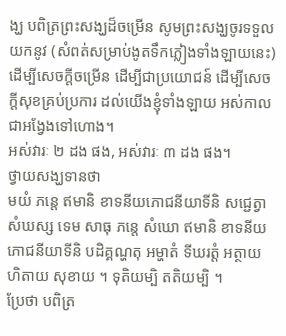ង្ឃ បពិត្រព្រះសង្ឃដ៏ចម្រើន សូមព្រះសង្ឃចូរទទួលយកនូវ (សំពត់សម្រាប់ងូតទឹកភ្លៀងទាំងឡាយនេះ) ដើម្បីសេចក្ដីចម្រើន ដើម្បីជាប្រយោជន៍ ដើម្បីសេចក្ដីសុខគ្រប់ប្រការ ដល់យើងខ្ញុំទាំងឡាយ អស់កាលជាអង្វែងទៅហោង។
អស់វារៈ ២ ដង ផង, អស់វារៈ ៣ ដង ផង។
ថ្វាយសង្ឃទានថា
មយំ ភន្តេ ឥមានិ ខាទនីយភោជនីយាទីនិ សជ្ជេត្វា សំឃស្ស ទេម សាធុ ភន្តេ សំឃោ ឥមានិ ខាទនីយភោជនីយាទីនិ បដិគ្គណ្ហតុ អម្ហាតំ ទីឃរត្តំ អត្ថាយ ហិតាយ សុខាយ ។ ទុតិយម្បិ តតិយម្បិ ។
ប្រែថា បពិត្រ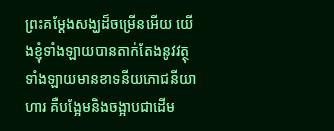ព្រះគម្ដែងសង្ឃដ៏ចម្រើនអើយ យើងខ្ញុំទាំងឡាយបានតាក់តែងនូវវត្ថុទាំងឡាយមានខាទនីយភោជនីយាហារ គឺបង្អែមនិងចង្អាបជាដើម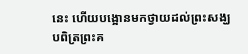នេះ ហើយបង្អោនមកថ្វាយដល់ព្រះសង្ឃ បពិត្រព្រះគ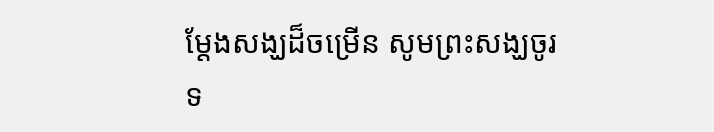ម្ដែងសង្ឃដ៏ចម្រើន សូមព្រះសង្ឃចូរទ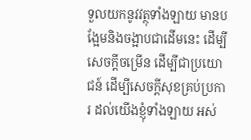ទួលយកនូវវត្ថុទាំងឡាយ មានបង្អែមនិងចង្អាបជាដើមនេះ ដើម្បីសេចក្ដីចម្រើន ដើម្បីជាប្រយោជន៍ ដើម្បីសេចក្ដីសុខគ្រប់ប្រការ ដល់យើងខ្ញុំទាំងឡាយ អស់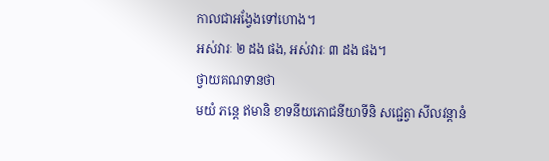កាលជាអង្វែងទៅហោង។
អស់វារៈ ២ ដង ផង, អស់វារៈ ៣ ដង ផង។
ថ្វាយគណទានថា
មយំ ភន្តេ ឥមានិ ខាទនីយភោជនីយាទីនិ សជ្ជេត្វា សីលវន្ដានំ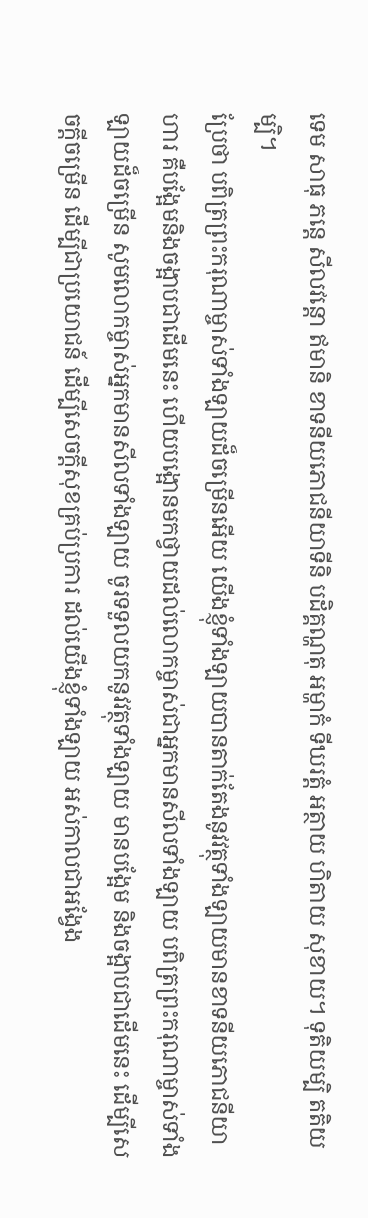ទេម សាធុ ភន្តេ សីលវន្តោ ឥមានិ ខាទនីយភោជនីយាទីនិ បដិគ្គណ្ហតុ អម្ហាកំ ទីឃរត្តំ អត្ថាយ ហិតាយ សុខាយ។ ទុតិយម្បិ តតិយម្បិ។
ប្រែថា បពិត្រព្រះករុណាម្ចាស់ទាំងឡាយដ៏ចម្រើនអើយ យើងខ្ញុំទាំងឡាយបានតាក់តែងនូវវត្ថុទាំងឡាយមានខាទនីយភោជនីយាហារ គឺបង្អែមនិងចង្អាបជាដើមនេះ ហើយបង្អោនមកថ្វាយដល់លោកម្ចាស់ជាអ្នកមានសីលទាំងឡាយ បពិត្រព្រះករុណាម្ចាស់ទាំងឡាយដ៏ចម្រើន សូមលោកម្ចាស់អ្នកមានសីលទាំងឡាយ ចូរទទួលយកនូវវត្ថុទាំងឡាយ មានបង្អែម និងចង្អាបជាដើមនេះ ដើម្បីសេចក្ដីចម្រើន ដើម្បីជាប្រយោជន៍ ដើម្បីសេចក្ដីសុខគ្រប់ប្រការ ដល់យើងខ្ញុំទាំងឡាយ អស់កាលជាអង្វែង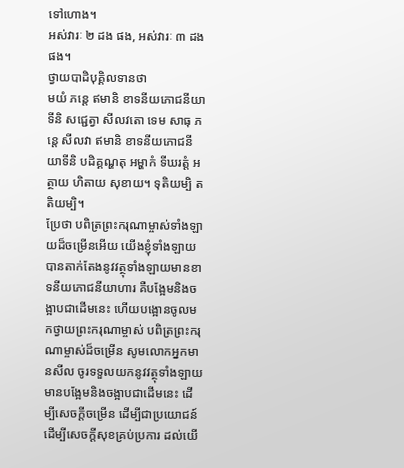ទៅហោង។
អស់វារៈ ២ ដង ផង, អស់វារៈ ៣ ដង ផង។
ថ្វាយបាដិបុគ្គិលទានថា
មយំ ភន្តេ ឥមានិ ខាទនីយភោជនីយាទីនិ សជ្ជេត្វា សីលវតោ ទេម សាធុ ភន្តេ សីលវា ឥមានិ ខាទនីយភោជនីយាទីនិ បដិគ្គណ្ហតុ អម្ហាកំ ទីឃរត្តំ អត្ថាយ ហិតាយ សុខាយ។ ទុតិយម្បិ តតិយម្បិ។
ប្រែថា បពិត្រព្រះករុណាម្ចាស់ទាំងឡាយដ៏ចម្រើនអើយ យើងខ្ញុំទាំងឡាយបានតាក់តែងនូវវត្ថុទាំងឡាយមានខាទនីយភោជនីយាហារ គឺបង្អែមនិងចង្អាបជាដើមនេះ ហើយបង្អោនចូលមកថ្វាយព្រះករុណាម្ចាស់ បពិត្រព្រះករុណាម្ចាស់ដ៏ចម្រើន សូមលោកអ្នកមានសីល ចូរទទួលយកនូវវត្ថុទាំងឡាយ មានបង្អែមនិងចង្អាបជាដើមនេះ ដើម្បីសេចក្ដីចម្រើន ដើម្បីជាប្រយោជន៍ ដើម្បីសេចក្ដីសុខគ្រប់ប្រការ ដល់យើ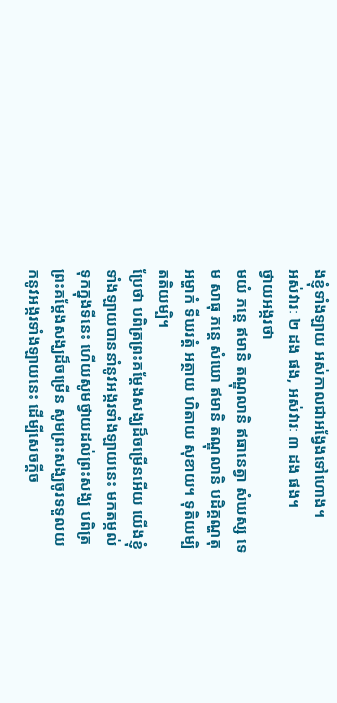ងខ្ញុំទាំងឡាយ អស់កាលជាអង្វែងទៅហោង។
អស់វារៈ ២ ដង ផង, អស់វារៈ ៣ ដង ផង។
ថ្វាយអង្ករថា
មយំ ភន្តេ ឥមានិ តណ្ឌុលានិ ឥធានេត្វា សំឃស្ស ទេម សាធុ ភន្តេ សំឃោ ឥមានិ តណ្ឌុលានិ បដិគ្គណ្ហតុ អម្ហាកំ ទីឃរត្តំ អត្ថាយ ហិតាយ សុខាយ។ ទុតិយម្បិ តតិយម្បិ។
ប្រែថា បពិត្រព្រះគម្ដែងសង្ឃដ៏ចម្រើនអើយ យើងខ្ញុំទាំងឡាយបាននាំនូវអង្ករទាំងឡាយនេះ មកតម្កល់ទុកក្នុងទីនេះ ហើយសូមថ្វាយដល់ព្រះសង្ឃ បពិត្រព្រះគម្ដែងសង្ឃដ៏ចម្រើន សូមព្រះសង្ឃចូរទទួលយកនូវអង្ករទាំងឡាយនេះ ដើម្បីសេចក្ដីច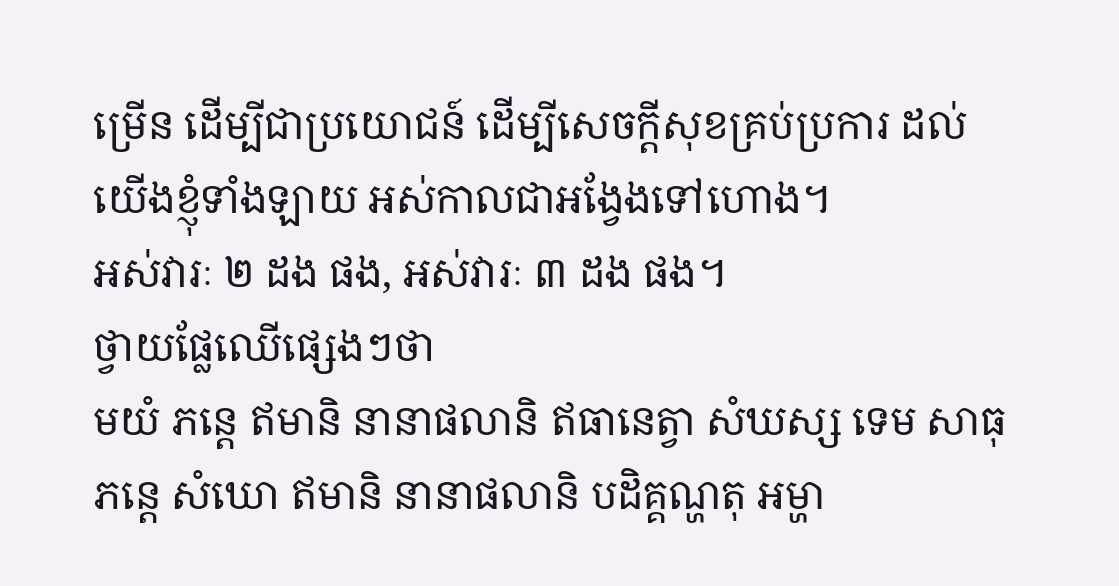ម្រើន ដើម្បីជាប្រយោជន៍ ដើម្បីសេចក្ដីសុខគ្រប់ប្រការ ដល់យើងខ្ញុំទាំងឡាយ អស់កាលជាអង្វែងទៅហោង។
អស់វារៈ ២ ដង ផង, អស់វារៈ ៣ ដង ផង។
ថ្វាយផ្លែឈើផ្សេងៗថា
មយំ ភន្តេ ឥមានិ នានាផលានិ ឥធានេត្វា សំឃស្ស ទេម សាធុ ភន្តេ សំឃោ ឥមានិ នានាផលានិ បដិគ្គណ្ហតុ អម្ហា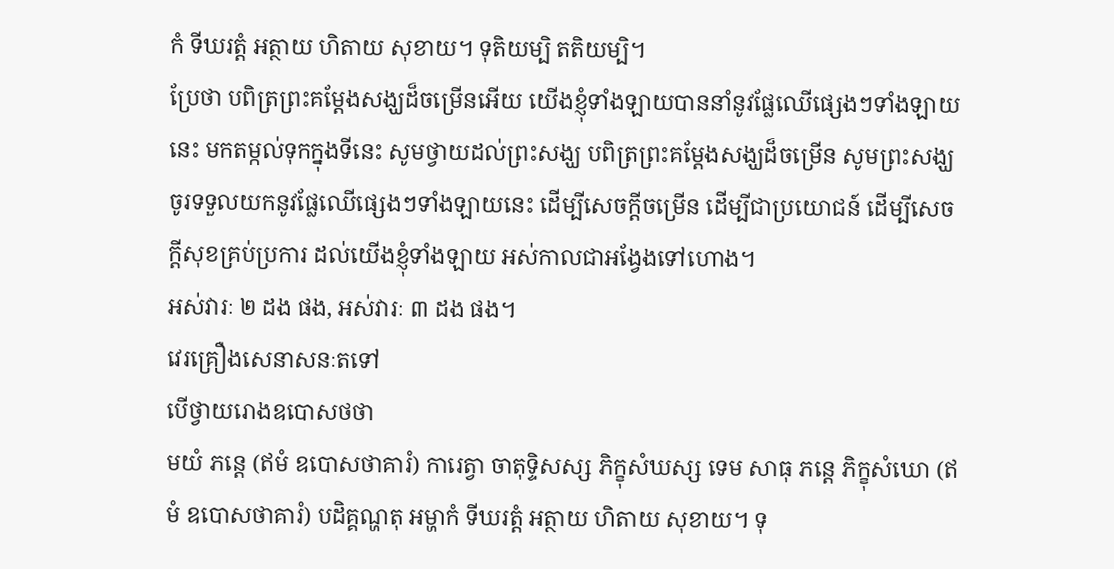កំ ទីឃរត្តំ អត្ថាយ ហិតាយ សុខាយ។ ទុតិយម្បិ តតិយម្បិ។
ប្រែថា បពិត្រព្រះគម្ដែងសង្ឃដ៏ចម្រើនអើយ យើងខ្ញុំទាំងឡាយបាននាំនូវផ្លែឈើផ្សេងៗទាំងឡាយនេះ មកតម្កល់ទុកក្នុងទីនេះ សូមថ្វាយដល់ព្រះសង្ឃ បពិត្រព្រះគម្ដែងសង្ឃដ៏ចម្រើន សូមព្រះសង្ឃចូរទទួលយកនូវផ្លែឈើផ្សេងៗទាំងឡាយនេះ ដើម្បីសេចក្ដីចម្រើន ដើម្បីជាប្រយោជន៍ ដើម្បីសេចក្ដីសុខគ្រប់ប្រការ ដល់យើងខ្ញុំទាំងឡាយ អស់កាលជាអង្វែងទៅហោង។
អស់វារៈ ២ ដង ផង, អស់វារៈ ៣ ដង ផង។
វេរគ្រឿងសេនាសនៈតទៅ
បើថ្វាយរោងឧបោសថថា
មយំ ភន្តេ (ឥមំ ឧបោសថាគារំ) ការេត្វា ចាតុទ្ទិសស្ស ភិក្ខុសំឃស្ស ទេម សាធុ ភន្តេ ភិក្ខុសំឃោ (ឥមំ ឧបោសថាគារំ) បដិគ្គណ្ហតុ អម្ហាកំ ទីឃរត្តំ អត្ថាយ ហិតាយ សុខាយ។ ទុ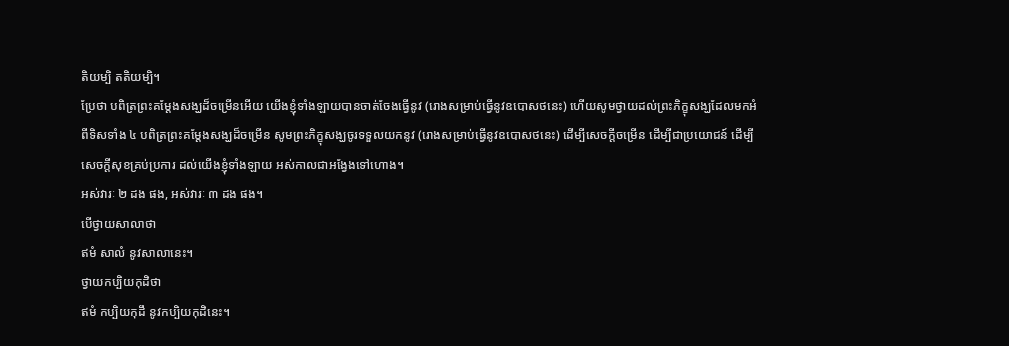តិយម្បិ តតិយម្បិ។
ប្រែថា បពិត្រព្រះគម្ដែងសង្ឃដ៏ចម្រើនអើយ យើងខ្ញុំទាំងឡាយបានចាត់ចែងធ្វើនូវ (រោងសម្រាប់ធ្វើនូវឧបោសថនេះ) ហើយសូមថ្វាយដល់ព្រះភិក្ខុសង្ឃដែលមកអំពីទិសទាំង ៤ បពិត្រព្រះគម្ដែងសង្ឃដ៏ចម្រើន សូមព្រះភិក្ខុសង្ឃចូរទទួលយកនូវ (រោងសម្រាប់ធ្វើនូវឧបោសថនេះ) ដើម្បីសេចក្ដីចម្រើន ដើម្បីជាប្រយោជន៍ ដើម្បីសេចក្ដីសុខគ្រប់ប្រការ ដល់យើងខ្ញុំទាំងឡាយ អស់កាលជាអង្វែងទៅហោង។
អស់វារៈ ២ ដង ផង, អស់វារៈ ៣ ដង ផង។
បើថ្វាយសាលាថា
ឥមំ សាលំ នូវសាលានេះ។
ថ្វាយកប្បិយកុដិថា
ឥមំ កប្បិយកុដឹ នូវកប្បិយកុដិនេះ។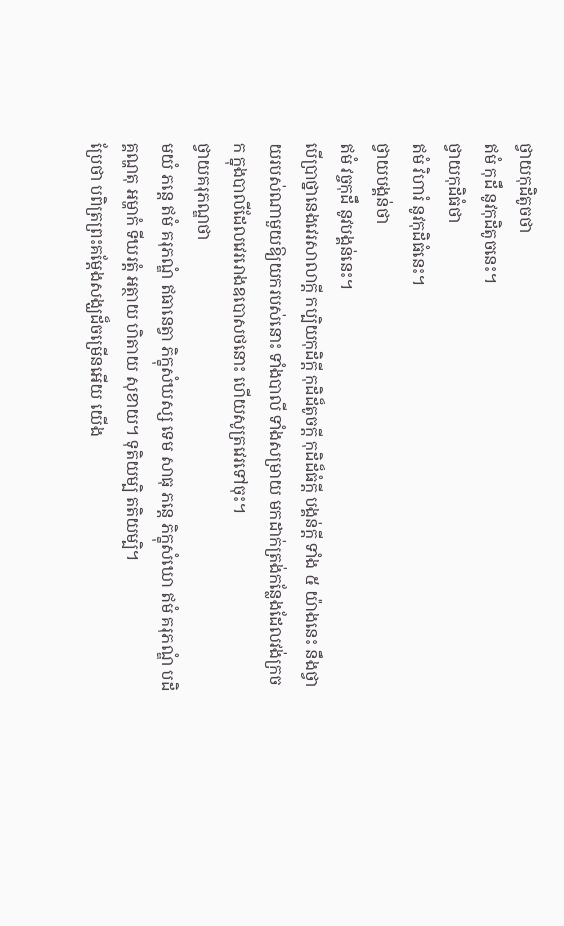ថ្វាយកុដិតូចថា
ឥមំ កុដឹ នូវកុដិតូចនេះ។
ថ្វាយកុដិធំថា
ឥមំ វិហារំ នូវកុដិធំនេះ។
ថ្វាយបង្គន់ថា
ឥមំ វច្ចកុដឹ នូវបង្គន់នេះ។
បើប្រាថ្នានេងវេរសាលាក្ដី កប្បិយកុដិក្ដី កុដិដ៏តូចក្ដី កុដិដ៏ធំក្ដី បង្គន់ក្ដី ទាំង ៥ យ៉ាងនេះ នឹងថ្វាយរបស់ណាមួយឱ្យយករបស់នោះ ទាំងបាលី ទាំងសម្រាយ មកដាក់ត្រង់កន្លែងដែលវង់ក្រចក ក្នុងបាលីដែលវេររោងឧបោសថនោះ ហើយសូត្រវេរទៅចុះ។
ថ្វាយគរុភណ្ឌថា
មយំ ភន្តេ ឥមំ គរុភណ្ឌំ ឥធានេត្វា ភិក្ខុសំឃស្ស ទេម សាធុ ភន្តេ ភិក្ខុសំឃោ ឥមំ គរុភណ្ឌំ បដិគ្គណ្ហតុ អម្ហាកំ ទីឃរត្តំ អត្ថាយ ហិតាយ សុខាយ។ ទុតិយម្បិ តតិយម្បិ។
ប្រែថា បពិត្រព្រះគម្ដែងសង្ឃដ៏ចម្រើនអើយ យើង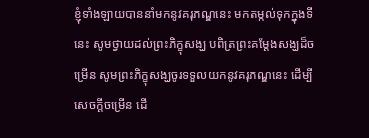ខ្ញុំទាំងឡាយបាននាំមកនូវគរុភណ្ឌនេះ មកតម្កល់ទុកក្នុងទីនេះ សូមថ្វាយដល់ព្រះភិក្ខុសង្ឃ បពិត្រព្រះគម្ដែងសង្ឃដ៏ចម្រើន សូមព្រះភិក្ខុសង្ឃចូរទទួលយកនូវគរុភណ្ឌនេះ ដើម្បីសេចក្ដីចម្រើន ដើ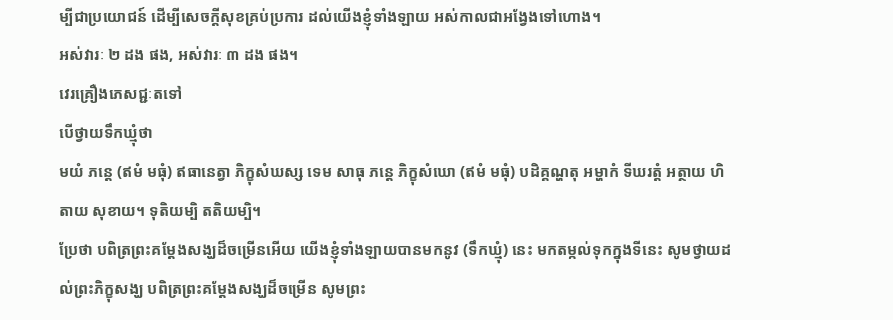ម្បីជាប្រយោជន៍ ដើម្បីសេចក្ដីសុខគ្រប់ប្រការ ដល់យើងខ្ញុំទាំងឡាយ អស់កាលជាអង្វែងទៅហោង។
អស់វារៈ ២ ដង ផង, អស់វារៈ ៣ ដង ផង។
វេរគ្រឿងភេសជ្ជៈតទៅ
បើថ្វាយទឹកឃ្មុំថា
មយំ ភន្តេ (ឥមំ មធុំ) ឥធានេត្វា ភិក្ខុសំឃស្ស ទេម សាធុ ភន្តេ ភិក្ខុសំឃោ (ឥមំ មធុំ) បដិគ្គណ្ហតុ អម្ហាកំ ទីឃរត្តំ អត្ថាយ ហិតាយ សុខាយ។ ទុតិយម្បិ តតិយម្បិ។
ប្រែថា បពិត្រព្រះគម្ដែងសង្ឃដ៏ចម្រើនអើយ យើងខ្ញុំទាំងឡាយបានមកនូវ (ទឹកឃ្មុំ) នេះ មកតម្កល់ទុកក្នុងទីនេះ សូមថ្វាយដល់ព្រះភិក្ខុសង្ឃ បពិត្រព្រះគម្ដែងសង្ឃដ៏ចម្រើន សូមព្រះ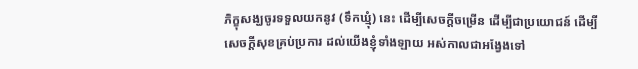ភិក្ខុសង្ឃចូរទទួលយកនូវ (ទឹកឃ្មុំ) នេះ ដើម្បីសេចក្ដីចម្រើន ដើម្បីជាប្រយោជន៍ ដើម្បីសេចក្ដីសុខគ្រប់ប្រការ ដល់យើងខ្ញុំទាំងឡាយ អស់កាលជាអង្វែងទៅ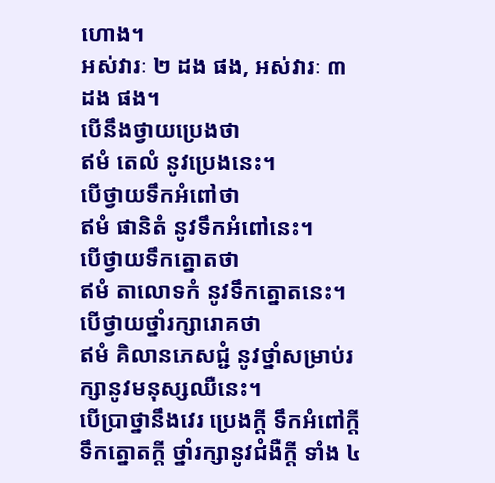ហោង។
អស់វារៈ ២ ដង ផង, អស់វារៈ ៣ ដង ផង។
បើនឹងថ្វាយប្រេងថា
ឥមំ តេលំ នូវប្រេងនេះ។
បើថ្វាយទឹកអំពៅថា
ឥមំ ផានិតំ នូវទឹកអំពៅនេះ។
បើថ្វាយទឹកត្នោតថា
ឥមំ តាលោទកំ នូវទឹកត្នោតនេះ។
បើថ្វាយថ្នាំរក្សារោគថា
ឥមំ គិលានភេសជ្ជំ នូវថ្នាំសម្រាប់រក្សានូវមនុស្សឈឺនេះ។
បើប្រាថ្នានឹងវេរ ប្រេងក្ដី ទឹកអំពៅក្ដី ទឹកត្នោតក្ដី ថ្នាំរក្សានូវជំងឺក្ដី ទាំង ៤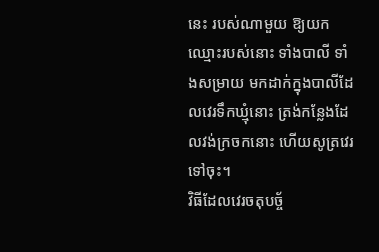នេះ របស់ណាមួយ ឱ្យយកឈ្មោះរបស់នោះ ទាំងបាលី ទាំងសម្រាយ មកដាក់ក្នុងបាលីដែលវេរទឹកឃ្មុំនោះ ត្រង់កន្លែងដែលវង់ក្រចកនោះ ហើយសូត្រវេរទៅចុះ។
វិធីដែលវេរចតុបច្ច័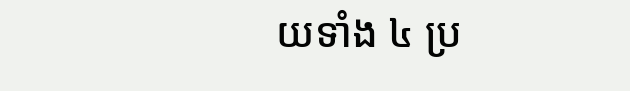យទាំង ៤ ប្រ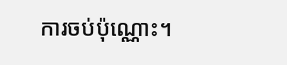ការចប់ប៉ុណ្ណោះ។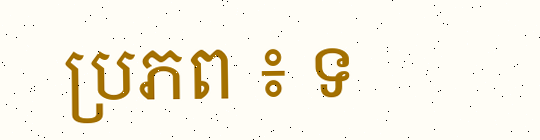ប្រភព ៖ ទ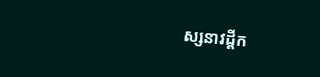ស្សនាវដ្ដីក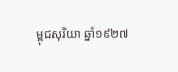ម្ពុជសុរិយា ឆ្នាំ១៩២៧